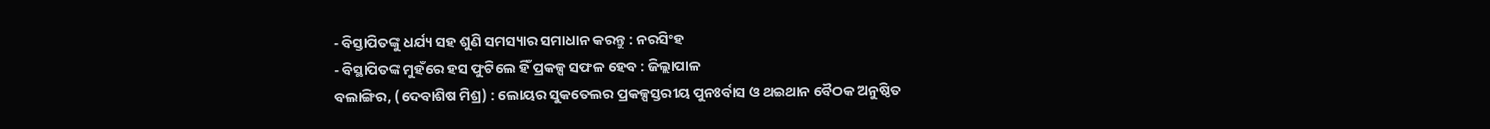- ବିସ୍ତାପିତଙ୍କୁ ଧର୍ଯ୍ୟ ସହ ଶୁଣି ସମସ୍ୟାର ସମାଧାନ କରନ୍ତୁ : ନରସିଂହ
- ବିସ୍ଥାପିତଙ୍କ ମୁହଁରେ ହସ ଫୁଟିଲେ ହିଁ ପ୍ରକଳ୍ପ ସଫଳ ହେବ : ଜିଲ୍ଲାପାଳ
ବଲାଙ୍ଗିର, (ଦେବାଶିଷ ମିଶ୍ର) : ଲୋୟର ସୁକତେଲର ପ୍ରକଳ୍ପସ୍ତରୀୟ ପୁନଃର୍ବାସ ଓ ଥଇଥାନ ବୈଠକ ଅନୁଷ୍ଠିତ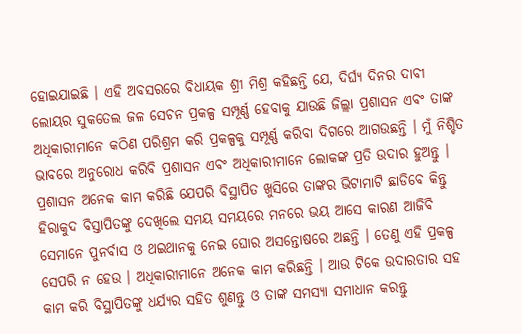ହୋଇଯାଇଛି । ଏହି ଅବସରରେ ବିଧାୟକ ଶ୍ରୀ ମିଶ୍ର କହିଛନ୍ତି ଯେ, ଦିର୍ଘ୍ୟ ଦିନର ଦାବୀ ଲୋୟର ସୁକତେଲ ଜଳ ସେଚନ ପ୍ରକଳ୍ପ ସମ୍ପୂର୍ଣ୍ଣ ହେବାକୁ ଯାଉଛି ଜିଲ୍ଲା ପ୍ରଶାସନ ଏବଂ ତାଙ୍କ ଅଧିକାରୀମାନେ କଠିଣ ପରିଶ୍ରମ କରି ପ୍ରକଳ୍ପକୁ ସମ୍ପୂର୍ଣ୍ଣ କରିବା ଦିଗରେ ଆଗଉଛନ୍ତି । ମୁଁ ନିଶ୍ଚିତ ଭାବରେ ଅନୁରୋଧ କରିବି ପ୍ରଶାସନ ଏବଂ ଅଧିକାରୀମାନେ ଲୋକଙ୍କ ପ୍ରତି ଉଦାର ହୁଅନ୍ତୁ । ପ୍ରଶାସନ ଅନେକ କାମ କରିଛି ଯେପରି ବିସ୍ଥାପିତ ଖୁସିରେ ତାଙ୍କର ଭିଟାମାଟି ଛାଡିବେ କିନ୍ତୁ ହିରାକୁଦ ବିସ୍ତାପିତଙ୍କୁ ଦେଖିଲେ ସମୟ ସମୟରେ ମନରେ ଭୟ ଆସେ କାରଣ ଆଜିବି ସେମାନେ ପୁନର୍ବାସ ଓ ଥଇଥାନକୁ ନେଇ ଘୋର ଅସନ୍ତୋଷରେ ଅଛନ୍ତି । ତେଣୁ ଏହି ପ୍ରକଳ୍ପ ସେପରି ନ ହେଉ । ଅଧିକାରୀମାନେ ଅନେକ କାମ କରିଛନ୍ତି । ଆଉ ଟିକେ ଉଦାରତାର ସହ କାମ କରି ବିସ୍ଥାପିତଙ୍କୁ ଧର୍ଯ୍ୟର ସହିତ ଶୁଣନ୍ତୁ ଓ ତାଙ୍କ ସମସ୍ୟା ସମାଧାନ କରନ୍ତୁ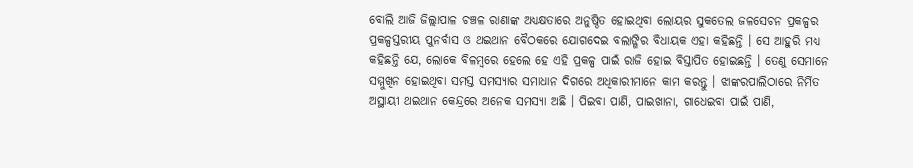ବୋଲି ଆଜି ଜିଲ୍ଲାପାଳ ଚଞ୍ଚଳ ରାଣାଙ୍କ ଅଧ୍ୟକ୍ଷତାରେ ଅନୁଷ୍ଠିତ ହୋଇଥିବା ଲୋୟର ସୁକତେଲ ଜଳସେଚନ ପ୍ରକଳ୍ପର ପ୍ରକଳ୍ପସ୍ତରୀୟ ପୁନର୍ବାସ ଓ ଥଇଥାନ ବୈଠକରେ ଯୋଗଦେଇ ବଲାଙ୍ଗିର ବିଧାୟକ ଏହା କହିଛନ୍ତି । ସେ ଆହୁରି ମଧ୍ୟ କହିଛନ୍ତି ଯେ, ଲୋକେ ବିଳମ୍ବରେ ହେଲେ ହେ ଏହି ପ୍ରକଳ୍ପ ପାଇଁ ରାଜି ହୋଇ ବିସ୍ତାପିତ ହୋଇଛନ୍ତି । ତେଣୁ ସେମାନେ ସମ୍ମୁଖିନ ହୋଇଥିବା ସମସ୍ତ ସମସ୍ୟାର ସମାଧାନ ଦିଗରେ ଅଧିକାରୀମାନେ କାମ କରନ୍ତୁ । ଝାଙ୍କରପାଲିଠାରେ ନିର୍ମିତ ଅସ୍ଥାୟୀ ଥଇଥାନ କେନ୍ଦ୍ରରେ ଅନେକ ସମସ୍ୟା ଅଛି । ପିଇବା ପାଣି, ପାଇଖାନା, ଗାଧେଇବା ପାଇଁ ପାଣି,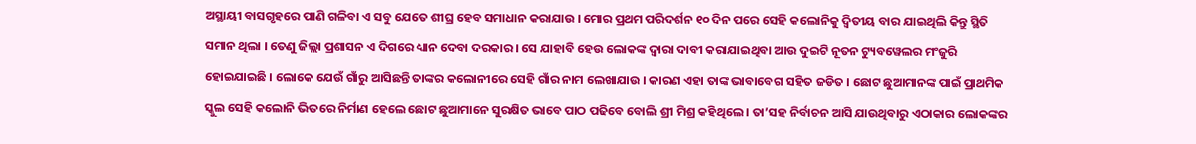ଅସ୍ଥାୟୀ ବାସଗୃହରେ ପାଣି ଗଳିବା ଏ ସବୁ ଯେତେ ଶୀଘ୍ର ହେବ ସମାଧାନ କରାଯାଉ । ମୋର ପ୍ରଥମ ପରିଦର୍ଶନ ୧୦ ଦିନ ପରେ ସେହି କଲୋନିକୁ ଦ୍ୱିତୀୟ ବାର ଯାଇଥିଲି କିନ୍ତୁ ସ୍ଥିତି ସମାନ ଥିଲା । ତେଣୁ ଜିଲ୍ଲା ପ୍ରଶାସନ ଏ ଦିଗରେ ଧ୍ୟାନ ଦେବା ଦରକାର । ସେ ଯାହାବି ହେଉ ଲୋକଙ୍କ ଦ୍ୱାରା ଦାବୀ କରାଯାଇଥିବା ଆଉ ଦୁଇଟି ନୂତନ ଟ୍ୟୁବୱେଲର ମଂଜୁରି ହୋଇଯାଇଛି । ଲୋକେ ଯେଉଁ ଗାଁରୁ ଆସିଛନ୍ତି ତାଙ୍କର କଲୋନୀରେ ସେହି ଗାଁର ନାମ ଲେଖାଯାଉ । କାରଣ ଏହା ତାଙ୍କ ଭାବାବେଗ ସହିତ ଜଡିତ । ଛୋଟ ଛୁଆମାନଙ୍କ ପାଇଁ ପ୍ରାଥମିକ ସ୍କୁଲ ସେହି କଲୋନି ଭିତରେ ନିର୍ମାଣ ହେଲେ ଛୋଟ ଛୁଆମାନେ ସୁରକ୍ଷିତ ଭାବେ ପାଠ ପଢିବେ ବୋଲି ଶ୍ରୀ ମିଶ୍ର କହିଥିଲେ । ତା’ସହ ନିର୍ବାଚନ ଆସି ଯାଉଥିବାରୁ ଏଠାକାର ଲୋକଙ୍କର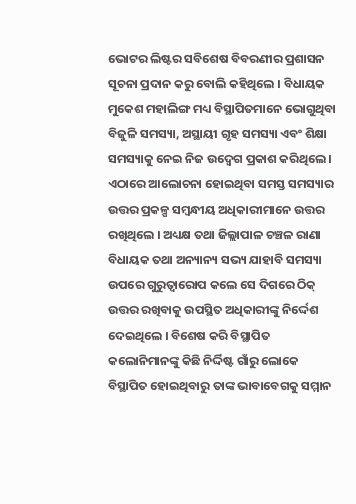ଭୋଟର ଲିଷ୍ଟର ସବିଶେଷ ବିବରଣୀର ପ୍ରଶାସନ ସୂଚନା ପ୍ରଦାନ କରୁ ବୋଲି କହିଥିଲେ । ବିଧାୟକ ମୁକେଶ ମହାଲିଙ୍ଗ ମଧ୍ୟ ବିସ୍ଥାପିତମାନେ ଭୋଗୁଥିବା ବିଜୁଳି ସମସ୍ୟା, ଅସ୍ଥାୟୀ ଗୃହ ସମସ୍ୟା ଏବଂ ଶିକ୍ଷା ସମସ୍ୟାକୁ ନେଇ ନିଜ ଉଦ୍ବେଗ ପ୍ରକାଶ କରିଥିଲେ । ଏଠାରେ ଆଲୋଚନା ହୋଇଥିବା ସମସ୍ତ ସମସ୍ୟାର ଉତ୍ତର ପ୍ରକଳ୍ପ ସମ୍ବନ୍ଧୀୟ ଅଧିକାରୀମାନେ ଉତ୍ତର ରଖିଥିଲେ । ଅଧ୍ୟକ୍ଷ ତଥା ଜିଲ୍ଲାପାଳ ଚଞ୍ଚଳ ରାଣା ବିଧାୟକ ତଥା ଅନ୍ୟାନ୍ୟ ସଭ୍ୟ ଯାହାବି ସମସ୍ୟା ଉପରେ ଗୁରୁତ୍ୱାରୋପ କଲେ ସେ ଦିଗରେ ଠିକ୍ ଉତ୍ତର ରଖିବାକୁ ଉପସ୍ଥିତ ଅଧିକାରୀଙ୍କୁ ନିର୍ଦ୍ଦେଶ ଦେଇଥିଲେ । ବିଶେଷ କରି ବିସ୍ଥାପିତ କଲୋନିମାନଙ୍କୁ କିଛି ନିର୍ଦ୍ଦିଷ୍ଟ ଗାଁରୁ ଲୋକେ ବିସ୍ଥାପିତ ହୋଇଥିବାରୁ ତାଙ୍କ ଭାବାବେଗକୁ ସମ୍ମାନ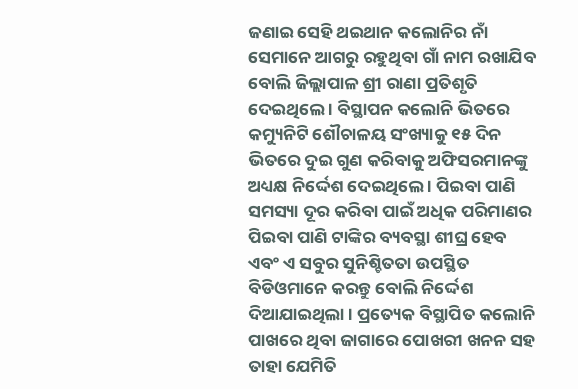ଜଣାଇ ସେହି ଥଇଥାନ କଲୋନିର ନାଁ ସେମାନେ ଆଗରୁ ରହୁଥିବା ଗାଁ ନାମ ରଖାଯିବ ବୋଲି ଜିଲ୍ଲାପାଳ ଶ୍ରୀ ରାଣା ପ୍ରତିଶୃତି ଦେଇଥିଲେ । ବିସ୍ଥାପନ କଲୋନି ଭିତରେ କମ୍ୟୁନିଟି ଶୌଚାଳୟ ସଂଖ୍ୟାକୁ ୧୫ ଦିନ ଭିତରେ ଦୁଇ ଗୁଣ କରିବାକୁ ଅଫିସରମାନଙ୍କୁ ଅଧ୍ୟକ୍ଷ ନିର୍ଦ୍ଦେଶ ଦେଇଥିଲେ । ପିଇବା ପାଣି ସମସ୍ୟା ଦୂର କରିବା ପାଇଁ ଅଧିକ ପରିମାଣର ପିଇବା ପାଣି ଟାଙ୍କିର ବ୍ୟବସ୍ଥା ଶୀଘ୍ର ହେବ ଏବଂ ଏ ସବୁର ସୁନିଶ୍ଚିତତା ଉପସ୍ଥିତ ବିଡିଓମାନେ କରନ୍ତୁ ବୋଲି ନିର୍ଦ୍ଦେଶ ଦିଆଯାଇଥିଲା । ପ୍ରତ୍ୟେକ ବିସ୍ଥାପିତ କଲୋନି ପାଖରେ ଥିବା ଜାଗାରେ ପୋଖରୀ ଖନନ ସହ ତାହା ଯେମିତି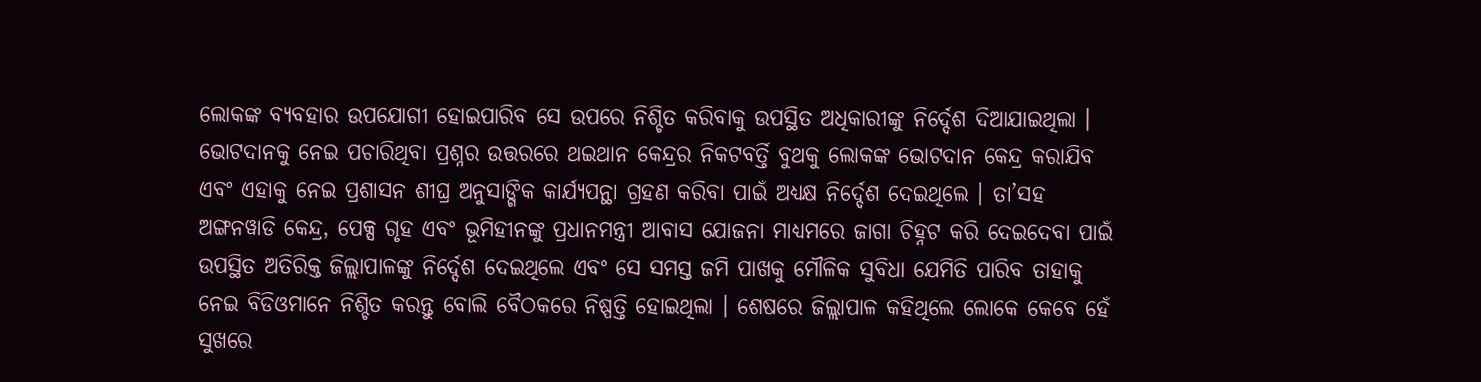ଲୋକଙ୍କ ବ୍ୟବହାର ଉପଯୋଗୀ ହୋଇପାରିବ ସେ ଉପରେ ନିଶ୍ଚିତ କରିବାକୁ ଉପସ୍ଥିତ ଅଧିକାରୀଙ୍କୁ ନିର୍ଦ୍ଦେଶ ଦିଆଯାଇଥିଲା । ଭୋଟଦାନକୁ ନେଇ ପଚାରିଥିବା ପ୍ରଶ୍ନର ଉତ୍ତରରେ ଥଇଥାନ କେନ୍ଦ୍ରର ନିକଟବର୍ତ୍ତି ବୁଥକୁ ଲୋକଙ୍କ ଭୋଟଦାନ କେନ୍ଦ୍ର କରାଯିବ ଏବଂ ଏହାକୁ ନେଇ ପ୍ରଶାସନ ଶୀଘ୍ର ଅନୁସାଙ୍ଗିକ କାର୍ଯ୍ୟପନ୍ଥା ଗ୍ରହଣ କରିବା ପାଇଁ ଅଧ୍ୟକ୍ଷ ନିର୍ଦ୍ଦେଶ ଦେଇଥିଲେ । ତା’ସହ ଅଙ୍ଗନୱାଡି କେନ୍ଦ୍ର, ପେକ୍ସ ଗୃହ ଏବଂ ଭୂମିହୀନଙ୍କୁ ପ୍ରଧାନମନ୍ତ୍ରୀ ଆବାସ ଯୋଜନା ମାଧ୍ୟମରେ ଜାଗା ଚିହ୍ନଟ କରି ଦେଇଦେବା ପାଇଁ ଉପସ୍ଥିତ ଅତିରିକ୍ତ ଜିଲ୍ଲାପାଳଙ୍କୁ ନିର୍ଦ୍ଦେଶ ଦେଇଥିଲେ ଏବଂ ସେ ସମସ୍ତ ଜମି ପାଖକୁ ମୌଳିକ ସୁବିଧା ଯେମିତି ପାରିବ ତାହାକୁ ନେଇ ବିଡିଓମାନେ ନିଶ୍ଚିତ କରନ୍ତୁ ବୋଲି ବୈଠକରେ ନିଷ୍ପତ୍ତି ହୋଇଥିଲା । ଶେଷରେ ଜିଲ୍ଲାପାଳ କହିଥିଲେ ଲୋକେ କେବେ ହେଁ ସୁଖରେ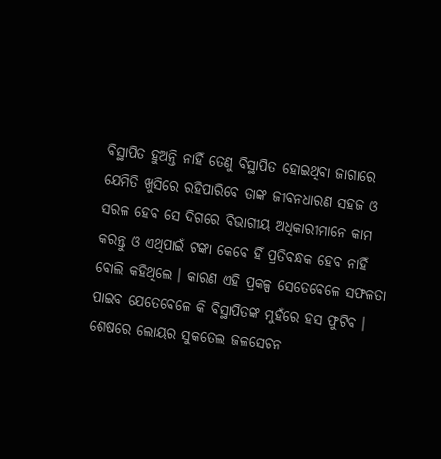ବିସ୍ଥାପିତ ହୁଅନ୍ତି ନାହିଁ ତେଣୁ ବିସ୍ଥାପିତ ହୋଇଥିବା ଜାଗାରେ ଯେମିତି ଖୁସିରେ ରହିପାରିବେ ତାଙ୍କ ଜୀବନଧାରଣ ସହଜ ଓ ସରଳ ହେବ ସେ ଦିଗରେ ବିଭାଗୀୟ ଅଧିକାରୀମାନେ କାମ କରନ୍ତୁ ଓ ଏଥିପାଇଁ ଟଙ୍କା କେବେ ହିଁ ପ୍ରତିବନ୍ଧକ ହେବ ନାହିଁ ବୋଲି କହିଥିଲେ । କାରଣ ଏହି ପ୍ରକଳ୍ପ ସେତେବେଳେ ସଫଳତା ପାଇବ ଯେତେବେଳେ କି ବିସ୍ଥାପିତଙ୍କ ମୁହଁରେ ହସ ଫୁଟିବ । ଶେଷରେ ଲୋୟର ସୁକତେଲ ଜଳସେଚନ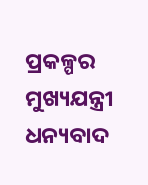ପ୍ରକଳ୍ପର ମୁଖ୍ୟଯନ୍ତ୍ରୀ ଧନ୍ୟବାଦ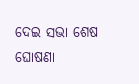ଦେଇ ସଭା ଶେଷ ଘୋଷଣା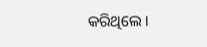କରିଥିଲେ ।